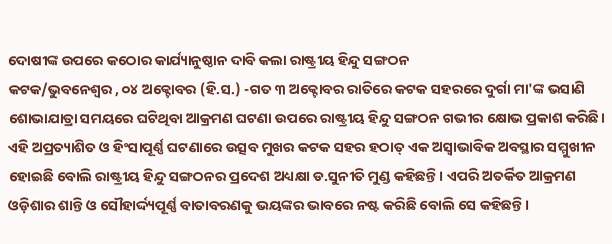ଦୋଷୀଙ୍କ ଉପରେ କଠୋର କାର୍ଯ୍ୟାନୁଷ୍ଠାନ ଦାବି କଲା ରାଷ୍ଟ୍ରୀୟ ହିନ୍ଦୁ ସଙ୍ଗଠନ
କଟକ/ଭୁବନେଶ୍ୱର , ୦୪ ଅକ୍ଟୋବର (ହି.ସ.) -ଗତ ୩ ଅକ୍ଟୋବର ରାତିରେ କଟକ ସହରରେ ଦୁର୍ଗା ମା'ଙ୍କ ଭସାଣି ଶୋଭାଯାତ୍ରା ସମୟରେ ଘଟିଥିବା ଆକ୍ରମଣ ଘଟଣା ଉପରେ ରାଷ୍ଟ୍ରୀୟ ହିନ୍ଦୁ ସଙ୍ଗଠନ ଗଭୀର କ୍ଷୋଭ ପ୍ରକାଶ କରିଛି। ଏହି ଅପ୍ରତ୍ୟାଶିତ ଓ ହିଂସାପୂର୍ଣ୍ଣ ଘଟଣାରେ ଉତ୍ସବ ମୁଖର କଟକ ସହର ହଠାତ୍ ଏକ ଅସ୍ୱାଭାବିକ ଅବସ୍ଥାର ସମ୍ମୁଖୀନ ହୋଇଛି ବୋଲି ରାଷ୍ଟ୍ରୀୟ ହିନ୍ଦୁ ସଙ୍ଗଠନର ପ୍ରଦେଶ ଅଧ୍ୟକ୍ଷା ଡ.ସୁନୀତି ମୁଣ୍ଡ କହିଛନ୍ତି । ଏପରି ଅତର୍କିତ ଆକ୍ରମଣ ଓଡ଼ିଶାର ଶାନ୍ତି ଓ ସୌହାର୍ଦ୍ଦ୍ୟପୂର୍ଣ୍ଣ ବାତାବରଣକୁ ଭୟଙ୍କର ଭାବରେ ନଷ୍ଟ କରିଛି ବୋଲି ସେ କହିଛନ୍ତି ।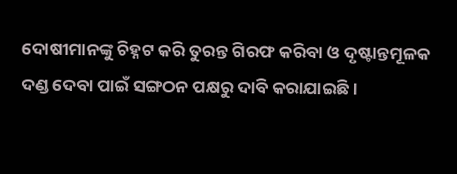ଦୋଷୀମାନଙ୍କୁ ଚିହ୍ନଟ କରି ତୁରନ୍ତ ଗିରଫ କରିବା ଓ ଦୃଷ୍ଟାନ୍ତମୂଳକ ଦଣ୍ଡ ଦେବା ପାଇଁ ସଙ୍ଗଠନ ପକ୍ଷରୁ ଦାବି କରାଯାଇଛି ।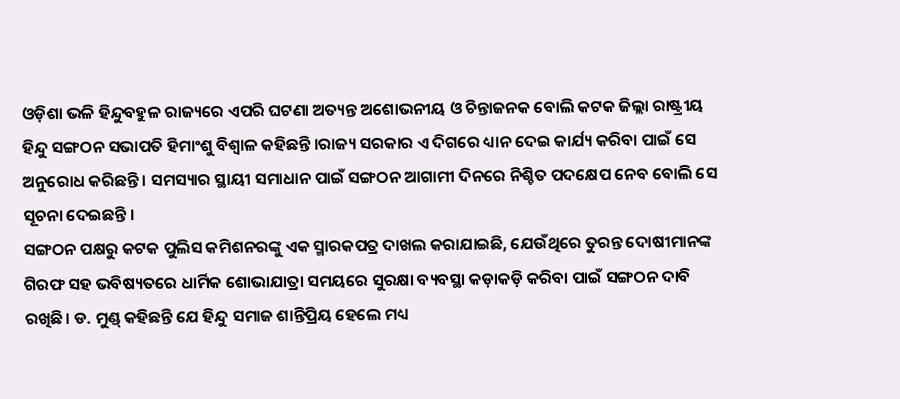ଓଡ଼ିଶା ଭଳି ହିନ୍ଦୁବହୁଳ ରାଜ୍ୟରେ ଏପରି ଘଟଣା ଅତ୍ୟନ୍ତ ଅଶୋଭନୀୟ ଓ ଚିନ୍ତାଜନକ ବୋଲି କଟକ ଜିଲ୍ଲା ରାଷ୍ଟ୍ରୀୟ ହିନ୍ଦୁ ସଙ୍ଗଠନ ସଭାପତି ହିମାଂଶୁ ବିଶ୍ୱାଳ କହିଛନ୍ତି ।ରାଜ୍ୟ ସରକାର ଏ ଦିଗରେ ଧ୍ୟାନ ଦେଇ କାର୍ଯ୍ୟ କରିବା ପାଇଁ ସେ ଅନୁରୋଧ କରିଛନ୍ତି । ସମସ୍ୟାର ସ୍ଥାୟୀ ସମାଧାନ ପାଇଁ ସଙ୍ଗଠନ ଆଗାମୀ ଦିନରେ ନିଶ୍ଚିତ ପଦକ୍ଷେପ ନେବ ବୋଲି ସେ ସୂଚନା ଦେଇଛନ୍ତି ।
ସଙ୍ଗଠନ ପକ୍ଷରୁ କଟକ ପୁଲିସ କମିଶନରଙ୍କୁ ଏକ ସ୍ମାରକପତ୍ର ଦାଖଲ କରାଯାଇଛି, ଯେଉଁଥିରେ ତୁରନ୍ତ ଦୋଷୀମାନଙ୍କ ଗିରଫ ସହ ଭବିଷ୍ୟତରେ ଧାର୍ମିକ ଶୋଭାଯାତ୍ରା ସମୟରେ ସୁରକ୍ଷା ବ୍ୟବସ୍ଥା କଡ଼ାକଡ଼ି କରିବା ପାଇଁ ସଙ୍ଗଠନ ଦାବି ରଖିଛି। ଡ. ମୁଣ୍ଡ୍ କହିଛନ୍ତି ଯେ ହିନ୍ଦୁ ସମାଜ ଶାନ୍ତିପ୍ରିୟ ହେଲେ ମଧ୍ୟ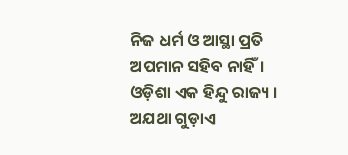ନିଜ ଧର୍ମ ଓ ଆସ୍ଥା ପ୍ରତି ଅପମାନ ସହିବ ନାହିଁ। ଓଡ଼ିଶା ଏକ ହିନ୍ଦୁ ରାଜ୍ୟ । ଅଯଥା ଗୁଡ଼ାଏ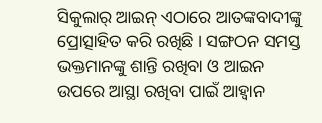ସିକୁଲାର୍ ଆଇନ୍ ଏଠାରେ ଆତଙ୍କବାଦୀଙ୍କୁ ପ୍ରୋତ୍ସାହିତ କରି ରଖିଛି । ସଙ୍ଗଠନ ସମସ୍ତ ଭକ୍ତମାନଙ୍କୁ ଶାନ୍ତି ରଖିବା ଓ ଆଇନ ଉପରେ ଆସ୍ଥା ରଖିବା ପାଇଁ ଆହ୍ୱାନ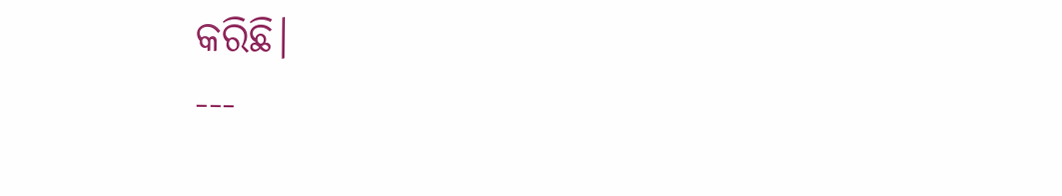କରିଛି।
---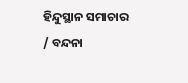ହିନ୍ଦୁସ୍ଥାନ ସମାଚାର / ବନ୍ଦନା